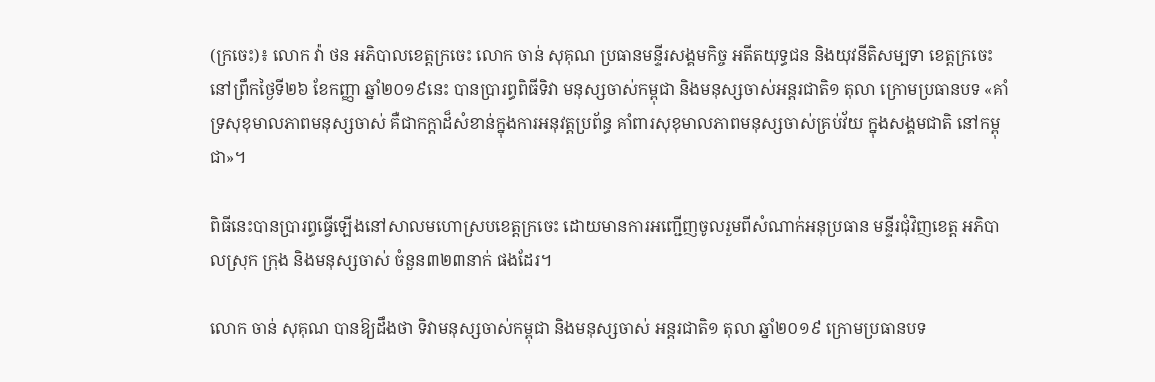(ក្រចេះ)៖ លោក វ៉ា ថន អភិបាលខេត្តក្រចេះ លោក ចាន់ សុគុណ ប្រធានមន្ទីរសង្គមកិច្ច អតីតយុទ្ធជន និងយុវនីតិសម្បទា ខេត្តក្រចេះ នៅព្រឹកថ្ងៃទី២៦ ខែកញ្ញា ឆ្នាំ២០១៩នេះ បានប្រារព្ធពិធីទិវា មនុស្សចាស់កម្ពុជា និងមនុស្សចាស់អន្តរជាតិ១ តុលា ក្រោមប្រធានបទ «គាំទ្រសុខុមាលភាពមនុស្សចាស់ គឺជាកក្តាដ៏សំខាន់ក្នុងការអនុវត្តប្រព័ន្ធ គាំពារសុខុមាលភាពមនុស្សចាស់គ្រប់វ័យ ក្នុងសង្គមជាតិ នៅកម្ពុជា»។

ពិធីនេះបានប្រារព្ធធ្វើឡើងនៅសាលមហោស្របខេត្តក្រចេះ ដោយមានការអញ្ជើញចូលរួមពីសំណាក់អនុប្រធាន មន្ទីរជុំវិញខេត្ត អភិបាលស្រុក ក្រុង និងមនុស្សចាស់ ចំនួន៣២៣នាក់ ផងដែរ។

លោក ចាន់ សុគុណ បានឱ្យដឹងថា ទិវាមនុស្សចាស់កម្ពុជា និងមនុស្សចាស់ អន្តរជាតិ១ តុលា ឆ្នាំ២០១៩ ក្រោមប្រធានបទ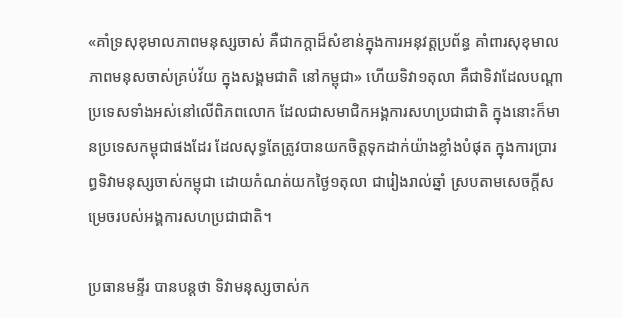«គាំទ្រសុខុមាលភាពមនុស្សចាស់ គឺជាកក្តាដ៏សំខាន់ក្នុងការអនុវត្តប្រព័ន្ធ គាំពារសុខុមាលភាពមនុសចាស់គ្រប់វ័យ ក្នុងសង្គមជាតិ នៅកម្ពុជា» ហើយទិវា១តុលា គឺជាទិវាដែលបណ្ដាប្រទេសទាំងអស់នៅលើពិភពលោក ដែលជាសមាជិកអង្គការសហប្រជាជាតិ ក្នុងនោះក៏មានប្រទេសកម្ពុជាផងដែរ ដែលសុទ្ធតែត្រូវបានយកចិត្តទុកដាក់យ៉ាងខ្លាំងបំផុត ក្នុងការប្រារព្ធទិវាមនុស្សចាស់កម្ពុជា ដោយកំណត់យកថ្ងៃ១តុលា ជារៀងរាល់ឆ្នាំ ស្របតាមសេចក្ដីសម្រេចរបស់អង្គការសហប្រជាជាតិ។

ប្រធានមន្ទីរ បានបន្ដថា ទិវាមនុស្សចាស់ក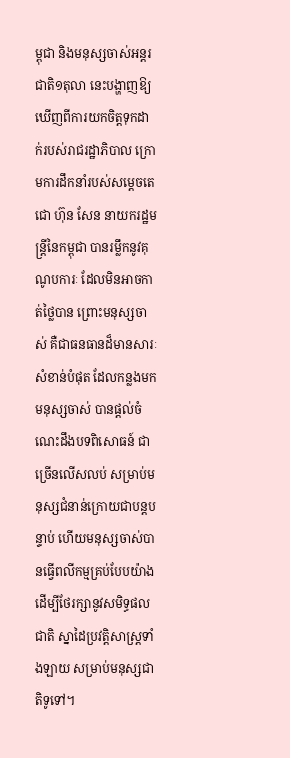ម្ពុជា និងមនុស្សចាស់អន្តរជាតិ១តុលា នេះបង្ហាញឱ្យឃើញពីការយកចិត្តទុកដាក់របស់រាជរដ្ឋាភិបាល ក្រោមការដឹកនាំរបស់សម្ដេចតេជោ ហ៊ុន សែន នាយករដ្ឋមន្រ្តីនៃកម្ពុជា បានរម្លឹកនូវគុណូបការៈ ដែលមិនអាចកាត់ថ្លៃបាន ព្រោះមនុស្សចាស់ គឺជាធនធានដ៏មានសារៈសំខាន់បំផុត ដែលកន្លងមកមនុស្សចាស់ បានផ្ដល់ចំណេះដឹងបទពិសោធន៍ ជាច្រើនលើសលប់ សម្រាប់មនុស្សជំនាន់ក្រោយជាបន្តបន្ទាប់ ហើយមនុស្សចាស់បានធ្វើពលីកម្មគ្រប់បែបយ៉ាង ដើម្បីថែរក្សានូវសមិទ្ធផលជាតិ ស្នាដៃប្រវត្តិសាស្រ្តទាំងឡាយ សម្រាប់មនុស្សជាតិទូទៅ។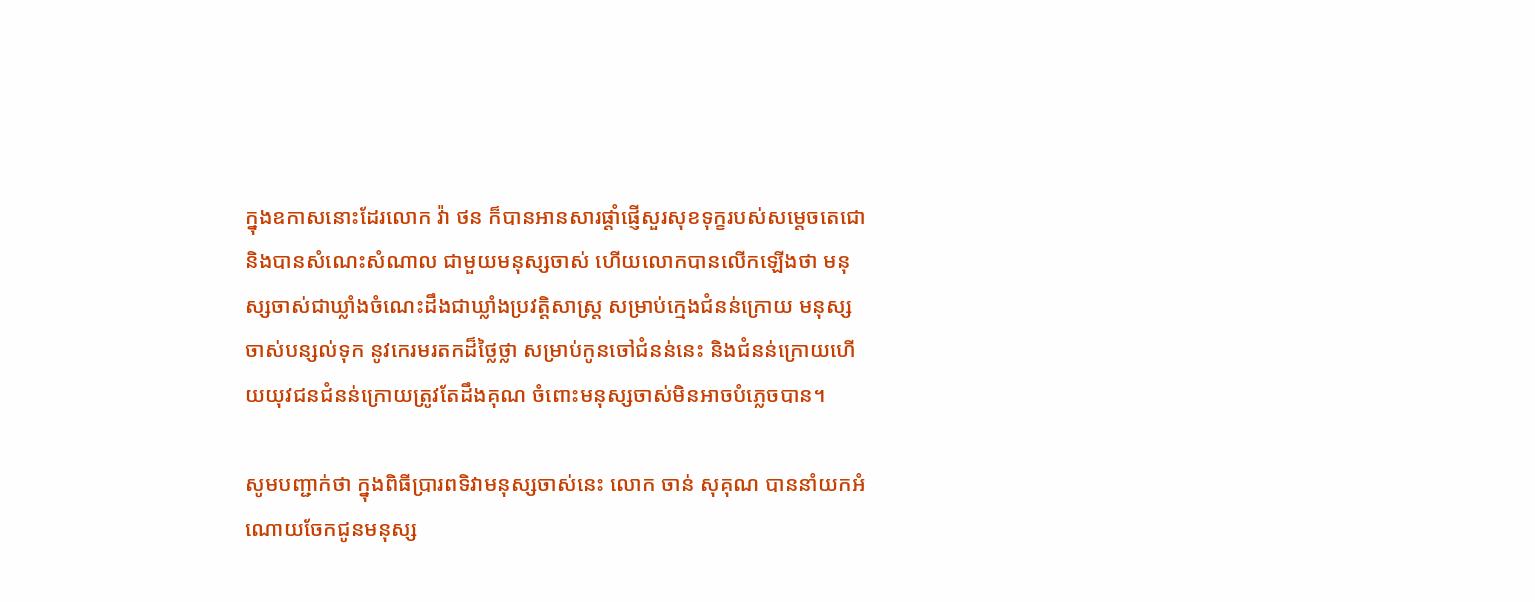ក្នុងឧកាសនោះដែរលោក វ៉ា ថន ក៏បានអានសារផ្ដាំផ្ញើសួរសុខទុក្ខរបស់សម្ដេចតេជោ និងបានសំណេះសំណាល ជាមួយមនុស្សចាស់ ហើយលោកបានលើកឡើងថា មនុស្សចាស់ជាឃ្លាំងចំណេះដឹងជាឃ្លាំងប្រវត្តិសាស្រ្ត សម្រាប់ក្មេងជំនន់ក្រោយ មនុស្សចាស់បន្សល់ទុក នូវកេរមរតកដ៏ថ្លៃថ្លា សម្រាប់កូនចៅជំនន់នេះ និងជំនន់ក្រោយហើយយុវជនជំនន់ក្រោយត្រូវតែដឹងគុណ ចំពោះមនុស្សចាស់មិនអាចបំភ្លេចបាន។

សូមបញ្ជាក់ថា ក្នុងពិធីប្រារពទិវាមនុស្សចាស់នេះ លោក ចាន់ សុគុណ បាននាំយកអំណោយចែកជូនមនុស្ស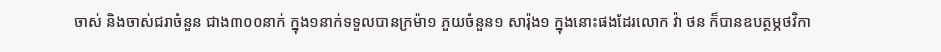ចាស់ និងចាស់ជរាចំនួន ជាង៣០០នាក់ ក្នុង១នាក់ទទួលបានក្រម៉ា១ ភួយចំនួន១ សារ៉ុង១ ក្នុងនោះផងដែរលោក វ៉ា ថន ក៏បានឧបត្ថម្ភថវិកា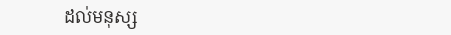ដល់មនុស្ស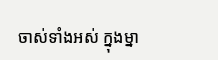ចាស់ទាំងអស់ ក្នុងម្នា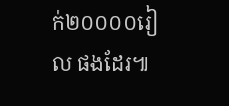ក់២០០០០រៀល ផងដែរ៕